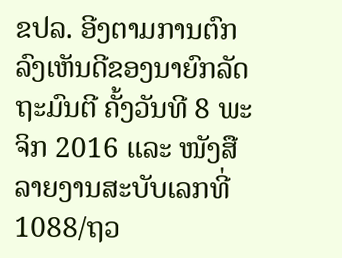ຂປລ. ອີງຕາມການຕົກລົງເຫັນດີຂອງນາຍົກລັດຖະມົນຕີ ຄັ້ງວັນທີ 8 ພະຈິກ 2016 ແລະ ໜັງສືລາຍງານສະບັບເລກທີ່ 1088/ຖວ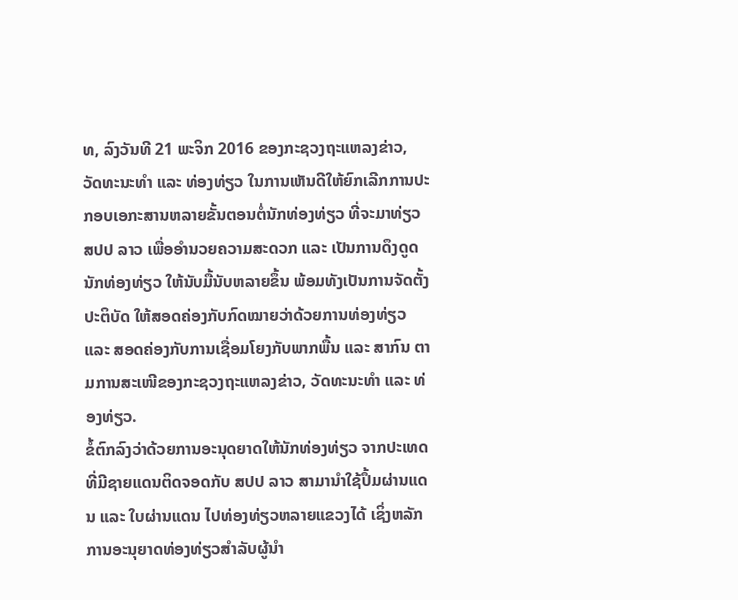ທ, ລົງວັນທີ 21 ພະຈິກ 2016 ຂອງກະຊວງຖະແຫລງຂ່າວ, ວັດທະນະທຳ ແລະ ທ່ອງທ່ຽວ ໃນການເຫັນດີໃຫ້ຍົກເລີກການປະກອບເອກະສານຫລາຍຂັ້ນຕອນຕໍ່ນັກທ່ອງທ່ຽວ ທີ່ຈະມາທ່ຽວ ສປປ ລາວ ເພື່ອອຳນວຍຄວາມສະດວກ ແລະ ເປັນການດຶງດູດນັກທ່ອງທ່ຽວ ໃຫ້ນັບມື້ນັບຫລາຍຂຶ້ນ ພ້ອມທັງເປັນການຈັດຕັ້ງປະຕິບັດ ໃຫ້ສອດຄ່ອງກັບກົດໝາຍວ່າດ້ວຍການທ່ອງທ່ຽວ ແລະ ສອດຄ່ອງກັບການເຊື່ອມໂຍງກັບພາກພື້ນ ແລະ ສາກົນ ຕາມການສະເໜີຂອງກະຊວງຖະແຫລງຂ່າວ, ວັດທະນະທຳ ແລະ ທ່ອງທ່ຽວ.
ຂໍ້ຕົກລົງວ່າດ້ວຍການອະນຸດຍາດໃຫ້ນັກທ່ອງທ່ຽວ ຈາກປະເທດທີ່ມີຊາຍແດນຕິດຈອດກັບ ສປປ ລາວ ສາມານຳໃຊ້ປຶ້ມຜ່ານແດນ ແລະ ໃບຜ່ານແດນ ໄປທ່ອງທ່ຽວຫລາຍແຂວງໄດ້ ເຊິ່ງຫລັກ ການອະນຸຍາດທ່ອງທ່ຽວສຳລັບຜູ້ນຳ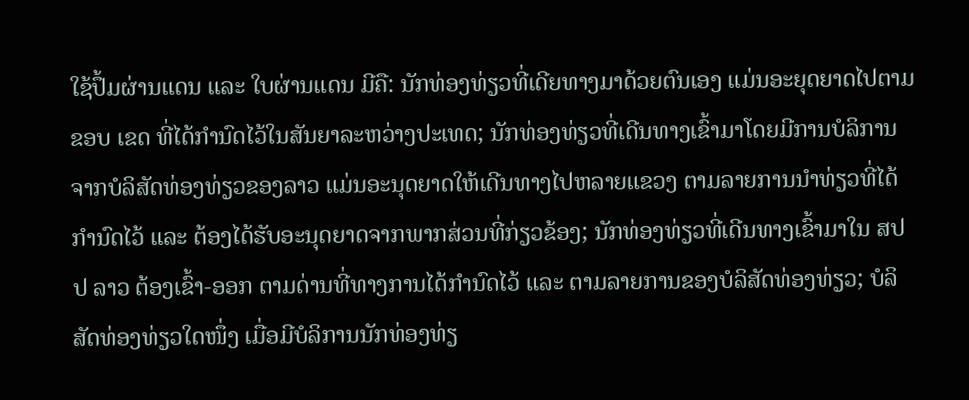ໃຊ້ປຶ້ມຜ່ານແດນ ແລະ ໃບຜ່ານແດນ ມີຄື: ນັກທ່ອງທ່ຽວທີ່ເດີຍທາງມາດ້ວຍຕົນເອງ ແມ່ນອະຍຸດຍາດໄປຕາມຂອບ ເຂດ ທີ່ໄດ້ກຳນົດໄວ້ໃນສັນຍາລະຫວ່າງປະເທດ; ນັກທ່ອງທ່ຽວທີ່ເດີນທາງເຂົ້າມາໂດຍມີການບໍລິການ ຈາກບໍລິສັດທ່ອງທ່ຽວຂອງລາວ ແມ່ນອະນຸດຍາດໃຫ້ເດີນທາງໄປຫລາຍແຂວງ ຕາມລາຍການນຳທ່ຽວທີ່ໄດ້ກຳນົດໄວ້ ແລະ ຕ້ອງໄດ້ຮັບອະນຸດຍາດຈາກພາກສ່ວນທີ່ກ່ຽວຂ້ອງ; ນັກທ່ອງທ່ຽວທີ່ເດີນທາງເຂົ້າມາໃນ ສປປ ລາວ ຕ້ອງເຂົ້າ-ອອກ ຕາມດ່ານທີ່ທາງການໄດ້ກຳນົດໄວ້ ແລະ ຕາມລາຍການຂອງບໍລິສັດທ່ອງທ່ຽວ; ບໍລິສັດທ່ອງທ່ຽວໃດໜຶ່ງ ເມື່ອມີບໍລິການນັກທ່ອງທ່ຽ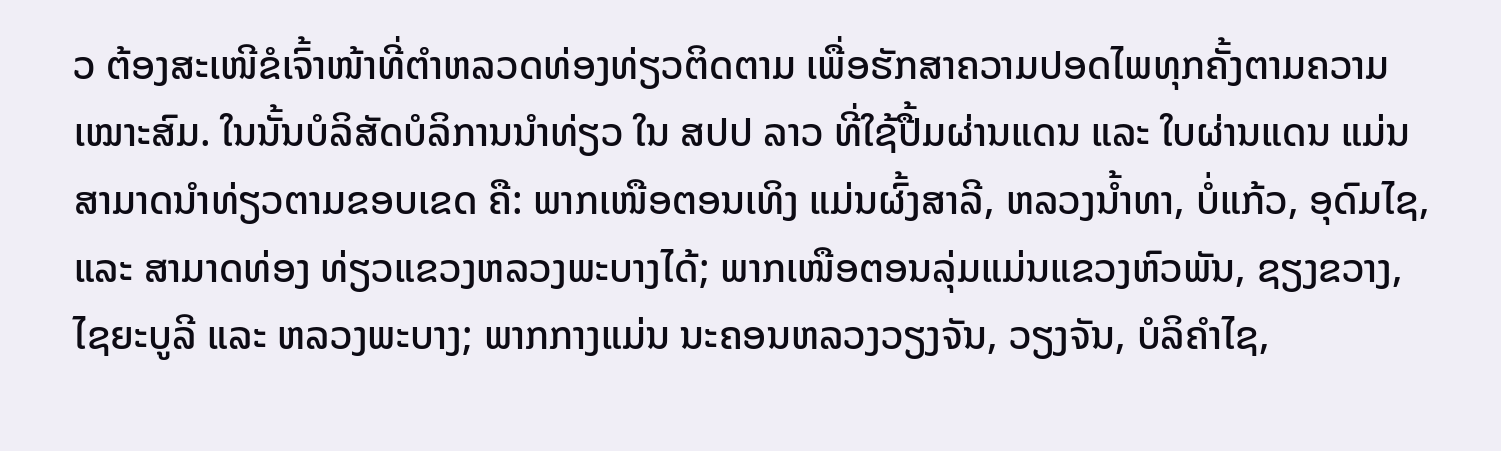ວ ຕ້ອງສະເໜີຂໍເຈົ້າໜ້າທີ່ຕຳຫລວດທ່ອງທ່ຽວຕິດຕາມ ເພື່ອຮັກສາຄວາມປອດໄພທຸກຄັ້ງຕາມຄວາມເໝາະສົມ. ໃນນັ້ນບໍລິສັດບໍລິການນຳທ່ຽວ ໃນ ສປປ ລາວ ທີ່ໃຊ້ປື້ມຜ່ານແດນ ແລະ ໃບຜ່ານແດນ ແມ່ນສາມາດນຳທ່ຽວຕາມຂອບເຂດ ຄື: ພາກເໜືອຕອນເທິງ ແມ່ນຜົ້ງສາລີ, ຫລວງນ້ຳທາ, ບໍ່ແກ້ວ, ອຸດົມໄຊ, ແລະ ສາມາດທ່ອງ ທ່ຽວແຂວງຫລວງພະບາງໄດ້; ພາກເໜືອຕອນລຸ່ມແມ່ນແຂວງຫົວພັນ, ຊຽງຂວາງ, ໄຊຍະບູລີ ແລະ ຫລວງພະບາງ; ພາກກາງແມ່ນ ນະຄອນຫລວງວຽງຈັນ, ວຽງຈັນ, ບໍລິຄຳໄຊ,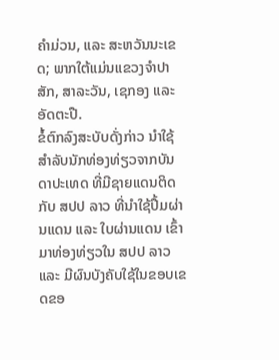ຄຳມ່ວນ, ແລະ ສະຫວັນນະເຂດ; ພາກໃຕ້ແມ່ນແຂວງຈໍາປາສັກ, ສາລະວັນ, ເຊກອງ ແລະ ອັດຕະປື.
ຂໍ້ຕົກລົງສະບັບດັ່ງກ່າວ ນຳໃຊ້ສຳລັບນັກທ່ອງທ່ຽວຈາກບັນດາປະເທດ ທີ່ມີຊາຍແດນຕິດກັບ ສປປ ລາວ ທີ່ນຳໃຊ້ປື້ມຜ່ານແດນ ແລະ ໃບຜ່ານແດນ ເຂົ້າມາທ່ອງທ່ຽວໃນ ສປປ ລາວ ແລະ ມີຜົນບັງຄັບໃຊ້ໃນຂອບເຂດຂອ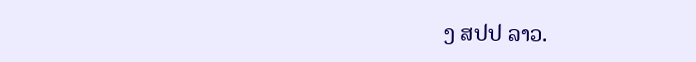ງ ສປປ ລາວ.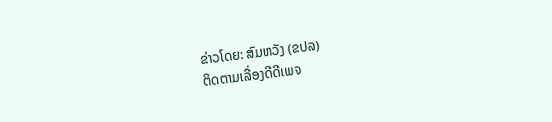ຂ່າວໂດຍ: ສົມຫວັງ (ຂປລ)
ຕິດຕາມເລື່ອງດີດີເພຈ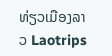ທ່ຽວເມືອງລາວ Laotrips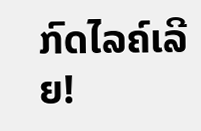ກົດໄລຄ໌ເລີຍ!